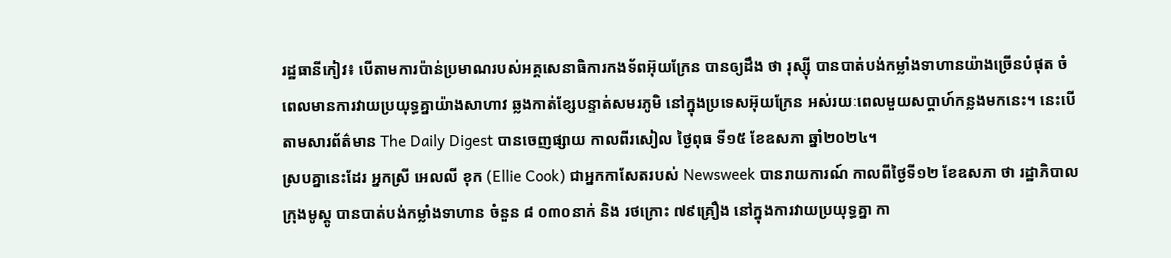រដ្ឋធានីកៀវ៖ បើតាមការប៉ាន់ប្រមាណរបស់អគ្គសេនាធិការកងទ័ពអ៊ុយក្រែន បានឲ្យដឹង ថា រុស្ស៊ី បានបាត់បង់កម្លាំងទាហានយ៉ាងច្រើនបំផុត ចំពេលមានការវាយប្រយុទ្ធគ្នាយ៉ាងសាហាវ ឆ្លងកាត់ខ្សែបន្ទាត់សមរភូមិ នៅក្នុងប្រទេសអ៊ុយក្រែន អស់រយៈពេលមួយសប្ដាហ៍កន្លងមកនេះ។ នេះបើតាមសារព័ត៌មាន The Daily Digest បានចេញផ្សាយ កាលពីរសៀល ថ្ងៃពុធ ទី១៥ ខែឧសភា ឆ្នាំ២០២៤។
ស្របគ្នានេះដែរ អ្នកស្រី អេលលី ខុក (Ellie Cook) ជាអ្នកកាសែតរបស់ Newsweek បានរាយការណ៍ កាលពីថ្ងៃទី១២ ខែឧសភា ថា រដ្ឋាភិបាលក្រុងមូស្គូ បានបាត់បង់កម្លាំងទាហាន ចំនួន ៨ ០៣០នាក់ និង រថក្រោះ ៧៩គ្រឿង នៅក្នុងការវាយប្រយុទ្ធគ្នា កា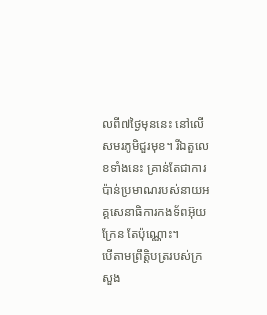លពី៧ថ្ងៃមុននេះ នៅលើសមរភូមិជួរមុខ។ រីឯតួលេខទាំងនេះ គ្រាន់តែជាការប៉ាន់ប្រមាណរបស់នាយអគ្គសេនាធិការកងទ័ពអ៊ុយក្រែន តែប៉ុណ្ណោះ។
បើតាមព្រឹត្ដិបត្ររបស់ក្រសួង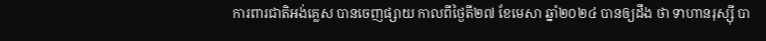ការពារជាតិអង់គ្លេស បានចេញផ្សាយ កាលពីថ្ងៃតី២៧ ខែមេសា ឆ្នាំ២០២៤ បានឲ្យដឹង ថា ទាហានរុស្ស៊ី បា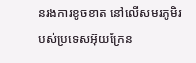នរងការខូចខាត នៅលើសមរភូមិរបស់ប្រទេសអ៊ុយក្រែន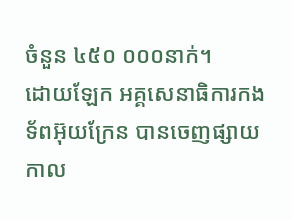ចំនួន ៤៥០ ០០០នាក់។
ដោយឡែក អគ្គសេនាធិការកងទ័ពអ៊ុយក្រែន បានចេញផ្សាយ កាល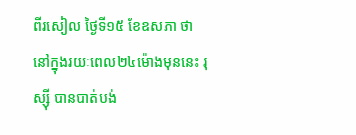ពីរសៀល ថ្ងៃទី១៥ ខែឧសភា ថា នៅក្នុងរយៈពេល២៤ម៉ោងមុននេះ រុស្ស៊ី បានបាត់បង់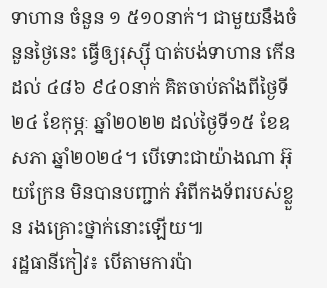ទាហាន ចំនួន ១ ៥១០នាក់។ ជាមួយនឹងចំនួនថ្ងៃនេះ ធ្វើឲ្យរុស្ស៊ី បាត់បង់ទាហាន កើនដល់ ៤៨៦ ៩៤០នាក់ គិតចាប់តាំងពីថ្ងៃទី២៤ ខែកុម្ភៈ ឆ្នាំ២០២២ ដល់ថ្ងៃទី១៥ ខែឧសភា ឆ្នាំ២០២៤។ បើទោះជាយ៉ាងណា អ៊ុយក្រែន មិនបានបញ្ជាក់ អំពីកងទ័ពរបស់ខ្លួន រងគ្រោះថ្នាក់នោះឡើយ៕
រដ្ឋធានីកៀវ៖ បើតាមការប៉ា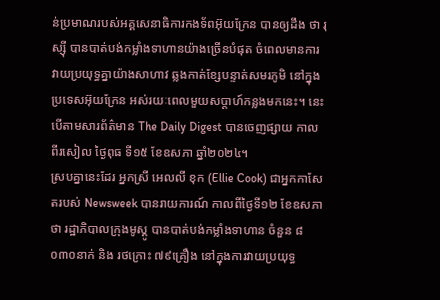ន់ប្រមាណរបស់អគ្គសេនាធិការកងទ័ពអ៊ុយក្រែន បានឲ្យដឹង ថា រុស្ស៊ី បានបាត់បង់កម្លាំងទាហានយ៉ាងច្រើនបំផុត ចំពេលមានការវាយប្រយុទ្ធគ្នាយ៉ាងសាហាវ ឆ្លងកាត់ខ្សែបន្ទាត់សមរភូមិ នៅក្នុងប្រទេសអ៊ុយក្រែន អស់រយៈពេលមួយសប្ដាហ៍កន្លងមកនេះ។ នេះបើតាមសារព័ត៌មាន The Daily Digest បានចេញផ្សាយ កាលពីរសៀល ថ្ងៃពុធ ទី១៥ ខែឧសភា ឆ្នាំ២០២៤។
ស្របគ្នានេះដែរ អ្នកស្រី អេលលី ខុក (Ellie Cook) ជាអ្នកកាសែតរបស់ Newsweek បានរាយការណ៍ កាលពីថ្ងៃទី១២ ខែឧសភា ថា រដ្ឋាភិបាលក្រុងមូស្គូ បានបាត់បង់កម្លាំងទាហាន ចំនួន ៨ ០៣០នាក់ និង រថក្រោះ ៧៩គ្រឿង នៅក្នុងការវាយប្រយុទ្ធ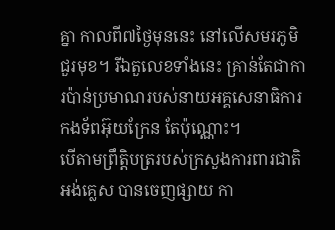គ្នា កាលពី៧ថ្ងៃមុននេះ នៅលើសមរភូមិជួរមុខ។ រីឯតួលេខទាំងនេះ គ្រាន់តែជាការប៉ាន់ប្រមាណរបស់នាយអគ្គសេនាធិការកងទ័ពអ៊ុយក្រែន តែប៉ុណ្ណោះ។
បើតាមព្រឹត្ដិបត្ររបស់ក្រសួងការពារជាតិអង់គ្លេស បានចេញផ្សាយ កា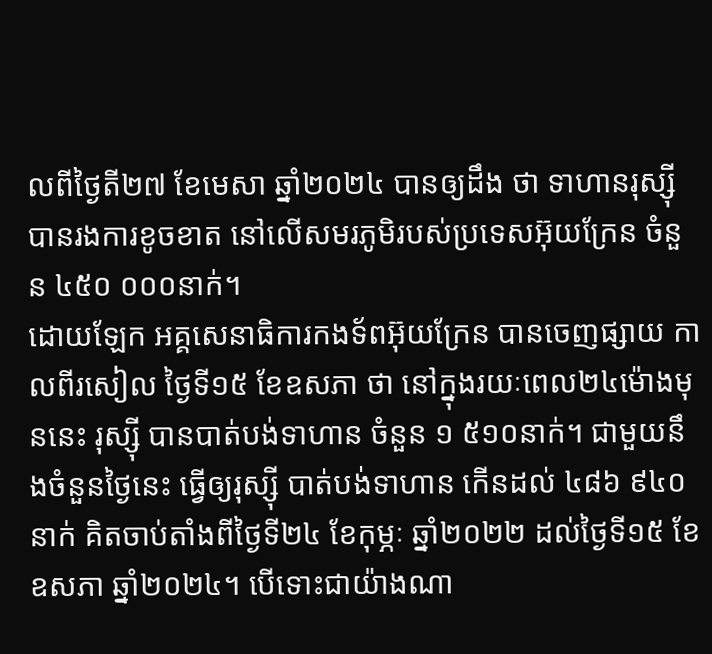លពីថ្ងៃតី២៧ ខែមេសា ឆ្នាំ២០២៤ បានឲ្យដឹង ថា ទាហានរុស្ស៊ី បានរងការខូចខាត នៅលើសមរភូមិរបស់ប្រទេសអ៊ុយក្រែន ចំនួន ៤៥០ ០០០នាក់។
ដោយឡែក អគ្គសេនាធិការកងទ័ពអ៊ុយក្រែន បានចេញផ្សាយ កាលពីរសៀល ថ្ងៃទី១៥ ខែឧសភា ថា នៅក្នុងរយៈពេល២៤ម៉ោងមុននេះ រុស្ស៊ី បានបាត់បង់ទាហាន ចំនួន ១ ៥១០នាក់។ ជាមួយនឹងចំនួនថ្ងៃនេះ ធ្វើឲ្យរុស្ស៊ី បាត់បង់ទាហាន កើនដល់ ៤៨៦ ៩៤០នាក់ គិតចាប់តាំងពីថ្ងៃទី២៤ ខែកុម្ភៈ ឆ្នាំ២០២២ ដល់ថ្ងៃទី១៥ ខែឧសភា ឆ្នាំ២០២៤។ បើទោះជាយ៉ាងណា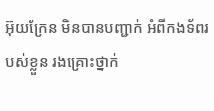អ៊ុយក្រែន មិនបានបញ្ជាក់ អំពីកងទ័ពរបស់ខ្លួន រងគ្រោះថ្នាក់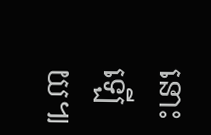នោះឡើយ៕